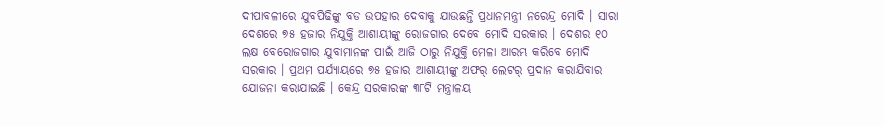ଦୀପାବଳୀରେ ଯୁବପିଢିଙ୍କୁ ବଡ ଉପହାର ଦେବାକୁ ଯାଉଛନ୍ତି ପ୍ରଧାନମନ୍ତ୍ରୀ ନରେନ୍ଦ୍ର ମୋଦି । ସାରା ଦେଶରେ ୭୫ ହଜାର ନିଯୁକ୍ତି ଆଶାୟୀଙ୍କୁ ରୋଜଗାର ଦେବେ ମୋଦି ସରକାର । ଦେଶର ୧୦ ଲକ୍ଷ ବେରୋଜଗାର ଯୁବାମାନଙ୍କ ପାଇଁ ଆଜି ଠାରୁ ନିଯୁକ୍ତି ମେଳା ଆରମ୍ଭ କରିବେ ମୋଦି ସରକାର । ପ୍ରଥମ ପର୍ଯ୍ୟାୟରେ ୭୫ ହଜାର ଆଶାୟୀଙ୍କୁ ଅଫର୍ ଲେଟର୍ ପ୍ରଦାନ କରାଯିବାର ଯୋଜନା କରାଯାଇଛି । କେନ୍ଦ୍ର ସରକାରଙ୍କ ୩୮ଟି ମନ୍ତ୍ରାଳୟ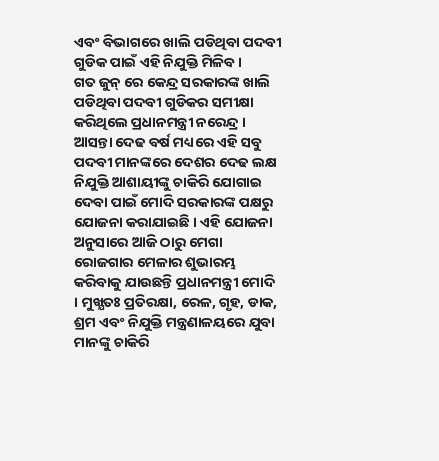ଏବଂ ବିଭାଗରେ ଖାଲି ପଡିଥିବା ପଦବୀ ଗୁଡିକ ପାଇଁ ଏହି ନିଯୁକ୍ତି ମିଳିବ ।
ଗତ ଜୁନ୍ ରେ କେନ୍ଦ୍ର ସରକାରଙ୍କ ଖାଲି ପଡିଥିବା ପଦବୀ ଗୁଡିକର ସମୀକ୍ଷା କରିଥିଲେ ପ୍ରଧାନମନ୍ତ୍ରୀ ନରେନ୍ଦ୍ର । ଆସନ୍ତା ଦେଢ ବର୍ଷ ମଧ୍ୟରେ ଏହି ସବୁ ପଦବୀ ମାନଙ୍କରେ ଦେଶର ଦେଢ ଲକ୍ଷ ନିଯୁକ୍ତି ଆଶାୟୀଙ୍କୁ ଚାକିରି ଯୋଗାଇ ଦେବା ପାଇଁ ମୋଦି ସରକାରଙ୍କ ପକ୍ଷରୁ ଯୋଜନା କରାଯାଇଛି । ଏହି ଯୋଜନା ଅନୁସାରେ ଆଜି ଠାରୁ ମେଗା ରୋଜଗାର ମେଳାର ଶୁଭାରମ୍ଭ କରିବାକୁ ଯାଉଛନ୍ତି ପ୍ରଧାନମନ୍ତ୍ରୀ ମୋଦି । ମୁଖ୍ଯତଃ ପ୍ରତିରକ୍ଷା, ରେଳ, ଗୃହ, ଡାକ, ଶ୍ରମ ଏବଂ ନିଯୁକ୍ତି ମନ୍ତ୍ରଣାଳୟରେ ଯୁବା ମାନଙ୍କୁ ଚାକିରି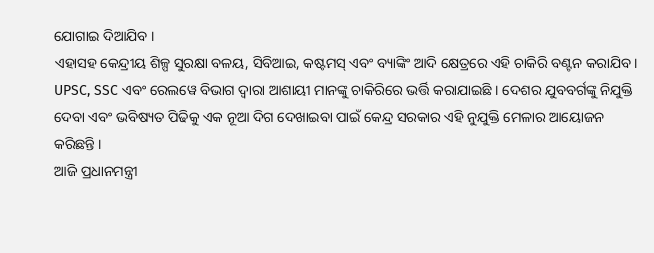ଯୋଗାଇ ଦିଆଯିବ ।
ଏହାସହ କେନ୍ଦ୍ରୀୟ ଶିଳ୍ପ ସୁରକ୍ଷା ବଳୟ, ସିବିଆଇ, କଷ୍ଟମସ୍ ଏବଂ ବ୍ୟାଙ୍କିଂ ଆଦି କ୍ଷେତ୍ରରେ ଏହି ଚାକିରି ବଣ୍ଟନ କରାଯିବ । UPSC, SSC ଏବଂ ରେଲୱେ ବିଭାଗ ଦ୍ଵାରା ଆଶାୟୀ ମାନଙ୍କୁ ଚାକିରିରେ ଭର୍ତ୍ତି କରାଯାଇଛି । ଦେଶର ଯୁବବର୍ଗଙ୍କୁ ନିଯୁକ୍ତି ଦେବା ଏବଂ ଭବିଷ୍ୟତ ପିଢିକୁ ଏକ ନୂଆ ଦିଗ ଦେଖାଇବା ପାଇଁ କେନ୍ଦ୍ର ସରକାର ଏହି ନୁଯୁକ୍ତି ମେଳାର ଆୟୋଜନ କରିଛନ୍ତି ।
ଆଜି ପ୍ରଧାନମନ୍ତ୍ରୀ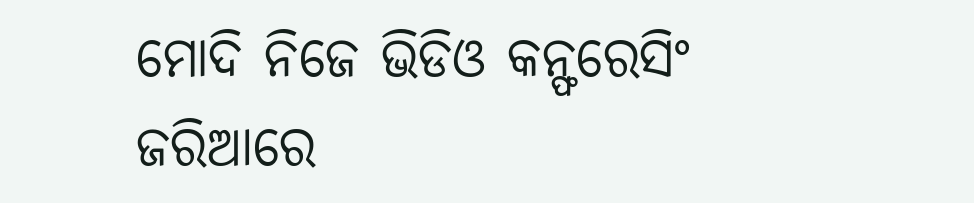ମୋଦି ନିଜେ ଭିଡିଓ କନ୍ଫରେସିଂ ଜରିଆରେ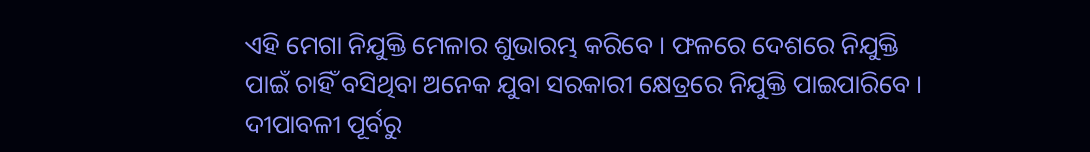ଏହି ମେଗା ନିଯୁକ୍ତି ମେଳାର ଶୁଭାରମ୍ଭ କରିବେ । ଫଳରେ ଦେଶରେ ନିଯୁକ୍ତି ପାଇଁ ଚାହିଁ ବସିଥିବା ଅନେକ ଯୁବା ସରକାରୀ କ୍ଷେତ୍ରରେ ନିଯୁକ୍ତି ପାଇପାରିବେ । ଦୀପାବଳୀ ପୂର୍ବରୁ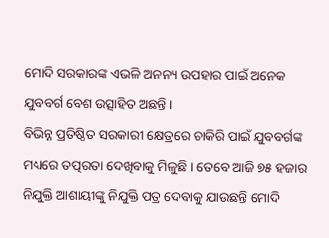ମୋଦି ସରକାରଙ୍କ ଏଭଳି ଅନନ୍ୟ ଉପହାର ପାଇଁ ଅନେକ ଯୁବବର୍ଗ ବେଶ ଉତ୍ସାହିତ ଅଛନ୍ତି ।
ବିଭିନ୍ନ ପ୍ରତିଷ୍ଠିତ ସରକାରୀ କ୍ଷେତ୍ରରେ ଚାକିରି ପାଇଁ ଯୁବବର୍ଗଙ୍କ ମଧ୍ୟରେ ତତ୍ପରତା ଦେଖିବାକୁ ମିଳୁଛି । ତେବେ ଆଜି ୭୫ ହଜାର ନିଯୁକ୍ତି ଆଶାୟୀଙ୍କୁ ନିଯୁକ୍ତି ପତ୍ର ଦେବାକୁ ଯାଉଛନ୍ତି ମୋଦି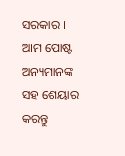ସରକାର । ଆମ ପୋଷ୍ଟ ଅନ୍ୟମାନଙ୍କ ସହ ଶେୟାର କରନ୍ତୁ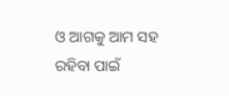ଓ ଆଗକୁ ଆମ ସହ ରହିବା ପାଇଁ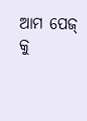ଆମ ପେଜ୍ କୁ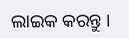ଲାଇକ କରନ୍ତୁ ।